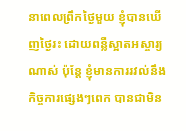នាពេលព្រឹកថ្ងៃមួយ ខ្ញុំបានឃើញថ្ងៃរះ ដោយពន្លឺស្អាតអស្ចារ្យណាស់ ប៉ុន្តែ ខ្ញុំមានការរវល់នឹងកិច្ចការផ្សេងៗពេក បានជាមិន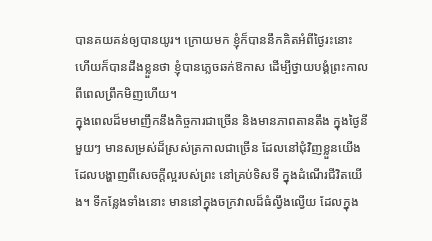បានគយគន់ឲ្យបានយូរ។ ក្រោយមក ខ្ញុំក៏បាននឹកគិតអំពីថ្ងៃរះនោះ ហើយក៏បានដឹងខ្លួនថា ខ្ញុំបានភ្លេចឆក់ឱកាស ដើម្បីថ្វាយបង្គំព្រះកាលពីពេលព្រឹកមិញហើយ។
ក្នុងពេលដ៏មមាញឹកនឹងកិច្ចការជាច្រើន និងមានភាពតានតឹង ក្នុងថ្ងៃនីមួយៗ មានសម្រស់ដ៏ស្រស់ត្រកាលជាច្រើន ដែលនៅជុំវិញខ្លួនយើង ដែលបង្ហាញពីសេចក្តីល្អរបស់ព្រះ នៅគ្រប់ទិសទី ក្នុងដំណើរជីវិតយើង។ ទីកន្លែងទាំងនោះ មាននៅក្នុងចក្រវាលដ៏ធំល្វឹងល្វើយ ដែលក្នុង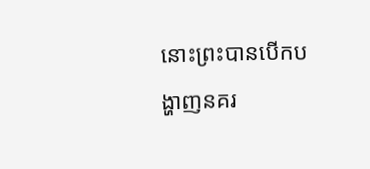នោះព្រះបានបើកបង្ហាញនគរ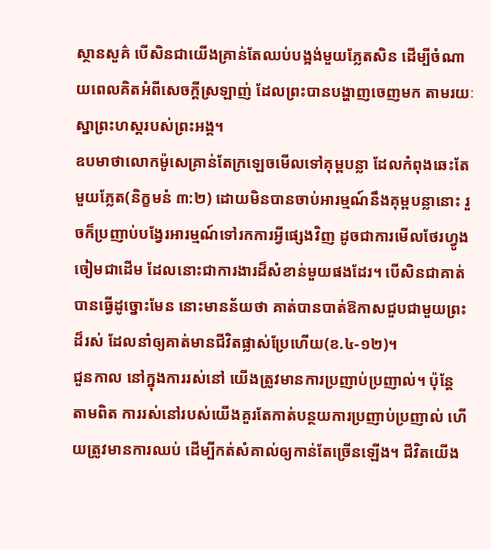ស្ថានសួគ៌ បើសិនជាយើងគ្រាន់តែឈប់បង្អង់មួយភ្លែតសិន ដើម្បីចំណាយពេលគិតអំពីសេចក្តីស្រឡាញ់ ដែលព្រះបានបង្ហាញចេញមក តាមរយៈស្នាព្រះហស្តរបស់ព្រះអង្គ។
ឧបមាថាលោកម៉ូសេគ្រាន់តែក្រឡេចមើលទៅគុម្ពបន្លា ដែលកំពុងឆេះតែមួយភ្លែត(និក្ខមនំ ៣:២) ដោយមិនបានចាប់អារម្មណ៍នឹងគុម្ពបន្លានោះ រួចក៏ប្រញាប់បង្វែរអារម្មណ៍ទៅរកការអ្វីផ្សេងវិញ ដូចជាការមើលថែរហ្វូងចៀមជាដើម ដែលនោះជាការងារដ៏សំខាន់មួយផងដែរ។ បើសិនជាគាត់បានធ្វើដូច្នោះមែន នោះមានន័យថា គាត់បានបាត់ឱកាសជួបជាមួយព្រះដ៏រស់ ដែលនាំឲ្យគាត់មានជីវិតផ្លាស់ប្រែហើយ(ខ.៤-១២)។
ជួនកាល នៅក្នុងការរស់នៅ យើងត្រូវមានការប្រញាប់ប្រញាល់។ ប៉ុន្តែ តាមពិត ការរស់នៅរបស់យើងគួរតែកាត់បន្ថយការប្រញាប់ប្រញាល់ ហើយត្រូវមានការឈប់ ដើម្បីកត់សំគាល់ឲ្យកាន់តែច្រើនឡើង។ ជីវិតយើង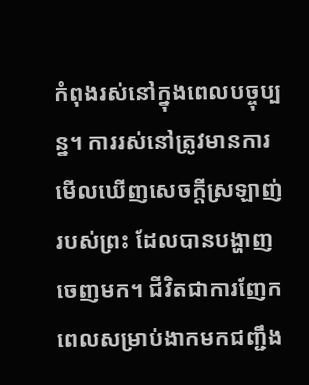កំពុងរស់នៅក្នុងពេលបច្ចុប្បន្ន។ ការរស់នៅត្រូវមានការមើលឃើញសេចក្តីស្រឡាញ់របស់ព្រះ ដែលបានបង្ហាញចេញមក។ ជីវិតជាការញែកពេលសម្រាប់ងាកមកជញ្ជឹង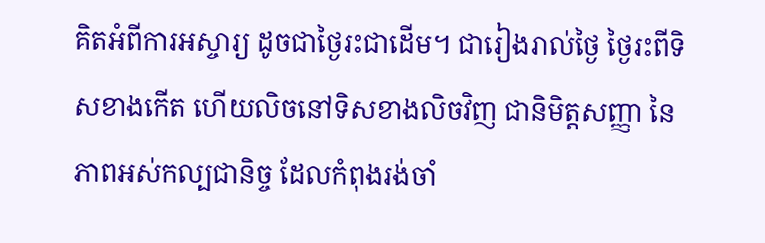គិតអំពីការអស្ចារ្យ ដូចជាថ្ងៃរះជាដើម។ ជារៀងរាល់ថ្ងៃ ថ្ងៃរះពីទិសខាងកើត ហើយលិចនៅទិសខាងលិចវិញ ជានិមិត្តសញ្ញា នៃភាពអស់កល្បជានិច្ច ដែលកំពុងរង់ចាំ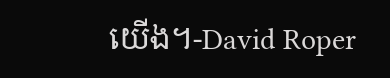យើង។-David Roper